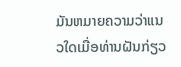ມັນຫມາຍຄວາມວ່າແນວໃດເມື່ອທ່ານຝັນກ່ຽວ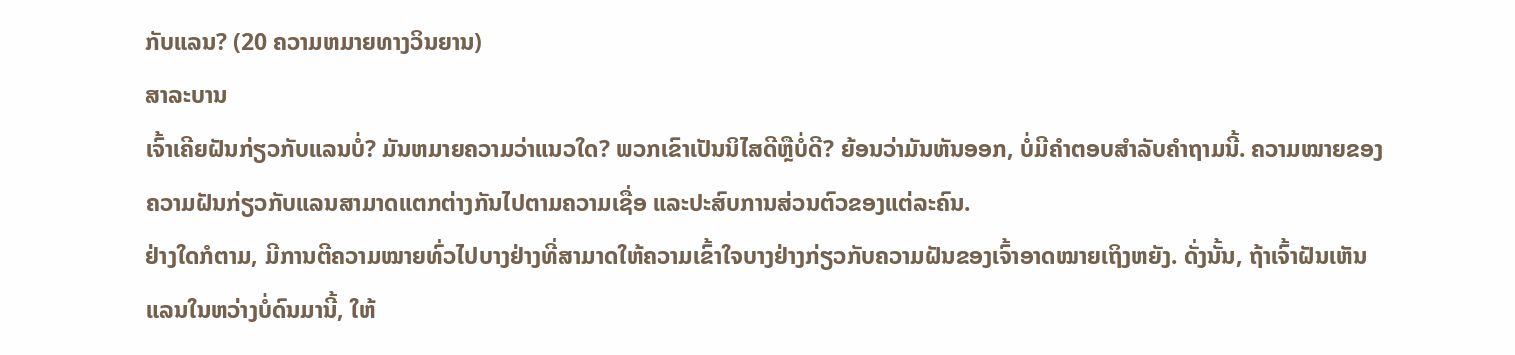ກັບແລນ? (20 ຄວາມຫມາຍທາງວິນຍານ)
ສາລະບານ
ເຈົ້າເຄີຍຝັນກ່ຽວກັບແລນບໍ່? ມັນຫມາຍຄວາມວ່າແນວໃດ? ພວກເຂົາເປັນນິໄສດີຫຼືບໍ່ດີ? ຍ້ອນວ່າມັນຫັນອອກ, ບໍ່ມີຄໍາຕອບສໍາລັບຄໍາຖາມນີ້. ຄວາມໝາຍຂອງຄວາມຝັນກ່ຽວກັບແລນສາມາດແຕກຕ່າງກັນໄປຕາມຄວາມເຊື່ອ ແລະປະສົບການສ່ວນຕົວຂອງແຕ່ລະຄົນ.
ຢ່າງໃດກໍຕາມ, ມີການຕີຄວາມໝາຍທົ່ວໄປບາງຢ່າງທີ່ສາມາດໃຫ້ຄວາມເຂົ້າໃຈບາງຢ່າງກ່ຽວກັບຄວາມຝັນຂອງເຈົ້າອາດໝາຍເຖິງຫຍັງ. ດັ່ງນັ້ນ, ຖ້າເຈົ້າຝັນເຫັນແລນໃນຫວ່າງບໍ່ດົນມານີ້, ໃຫ້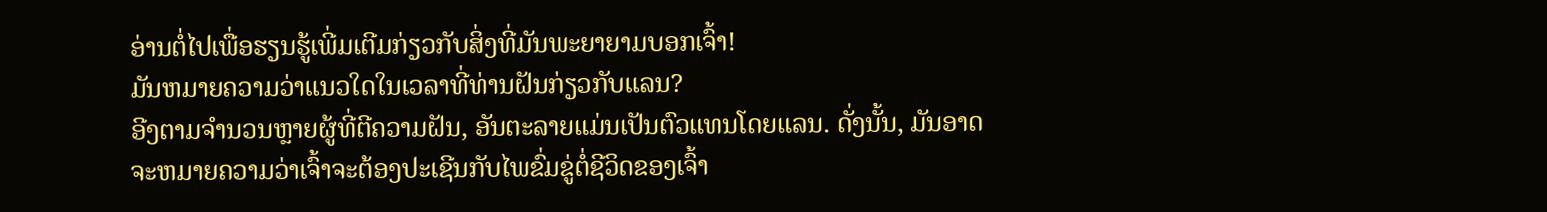ອ່ານຕໍ່ໄປເພື່ອຮຽນຮູ້ເພີ່ມເຕີມກ່ຽວກັບສິ່ງທີ່ມັນພະຍາຍາມບອກເຈົ້າ!
ມັນຫມາຍຄວາມວ່າແນວໃດໃນເວລາທີ່ທ່ານຝັນກ່ຽວກັບແລນ?
ອີງຕາມຈໍານວນຫຼາຍຜູ້ທີ່ຕີຄວາມຝັນ, ອັນຕະລາຍແມ່ນເປັນຕົວແທນໂດຍແລນ. ດັ່ງນັ້ນ, ມັນອາດຈະຫມາຍຄວາມວ່າເຈົ້າຈະຕ້ອງປະເຊີນກັບໄພຂົ່ມຂູ່ຕໍ່ຊີວິດຂອງເຈົ້າ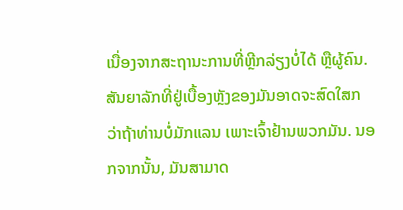ເນື່ອງຈາກສະຖານະການທີ່ຫຼີກລ່ຽງບໍ່ໄດ້ ຫຼືຜູ້ຄົນ.
ສັນຍາລັກທີ່ຢູ່ເບື້ອງຫຼັງຂອງມັນອາດຈະສົດໃສກວ່າຖ້າທ່ານບໍ່ມັກແລນ ເພາະເຈົ້າຢ້ານພວກມັນ. ນອກຈາກນັ້ນ, ມັນສາມາດ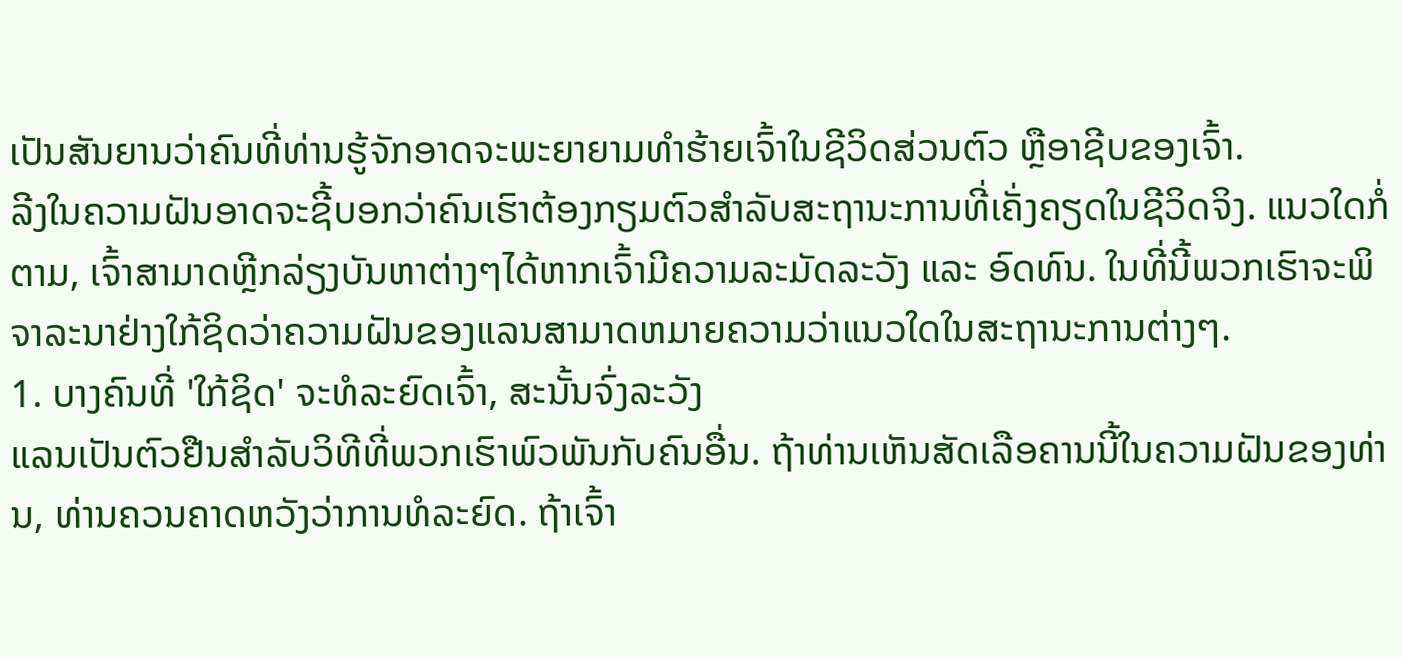ເປັນສັນຍານວ່າຄົນທີ່ທ່ານຮູ້ຈັກອາດຈະພະຍາຍາມທໍາຮ້າຍເຈົ້າໃນຊີວິດສ່ວນຕົວ ຫຼືອາຊີບຂອງເຈົ້າ.
ລີງໃນຄວາມຝັນອາດຈະຊີ້ບອກວ່າຄົນເຮົາຕ້ອງກຽມຕົວສຳລັບສະຖານະການທີ່ເຄັ່ງຄຽດໃນຊີວິດຈິງ. ແນວໃດກໍ່ຕາມ, ເຈົ້າສາມາດຫຼີກລ່ຽງບັນຫາຕ່າງໆໄດ້ຫາກເຈົ້າມີຄວາມລະມັດລະວັງ ແລະ ອົດທົນ. ໃນທີ່ນີ້ພວກເຮົາຈະພິຈາລະນາຢ່າງໃກ້ຊິດວ່າຄວາມຝັນຂອງແລນສາມາດຫມາຍຄວາມວ່າແນວໃດໃນສະຖານະການຕ່າງໆ.
1. ບາງຄົນທີ່ 'ໃກ້ຊິດ' ຈະທໍລະຍົດເຈົ້າ, ສະນັ້ນຈົ່ງລະວັງ
ແລນເປັນຕົວຢືນສໍາລັບວິທີທີ່ພວກເຮົາພົວພັນກັບຄົນອື່ນ. ຖ້າທ່ານເຫັນສັດເລືອຄານນີ້ໃນຄວາມຝັນຂອງທ່ານ, ທ່ານຄວນຄາດຫວັງວ່າການທໍລະຍົດ. ຖ້າເຈົ້າ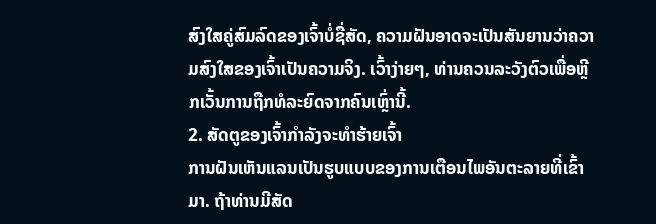ສົງໃສຄູ່ສົມລົດຂອງເຈົ້າບໍ່ຊື່ສັດ, ຄວາມຝັນອາດຈະເປັນສັນຍານວ່າຄວາມສົງໃສຂອງເຈົ້າເປັນຄວາມຈິງ. ເວົ້າງ່າຍໆ, ທ່ານຄວນລະວັງຕົວເພື່ອຫຼີກເວັ້ນການຖືກທໍລະຍົດຈາກຄົນເຫຼົ່ານີ້.
2. ສັດຕູຂອງເຈົ້າກຳລັງຈະທຳຮ້າຍເຈົ້າ
ການຝັນເຫັນແລນເປັນຮູບແບບຂອງການເຕືອນໄພອັນຕະລາຍທີ່ເຂົ້າມາ. ຖ້າທ່ານມີສັດ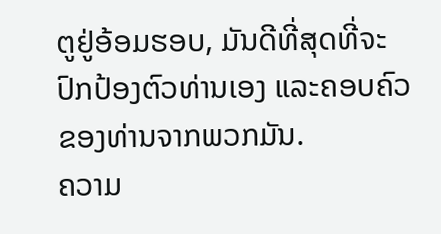ຕູຢູ່ອ້ອມຮອບ, ມັນດີທີ່ສຸດທີ່ຈະປົກປ້ອງຕົວທ່ານເອງ ແລະຄອບຄົວຂອງທ່ານຈາກພວກມັນ.
ຄວາມ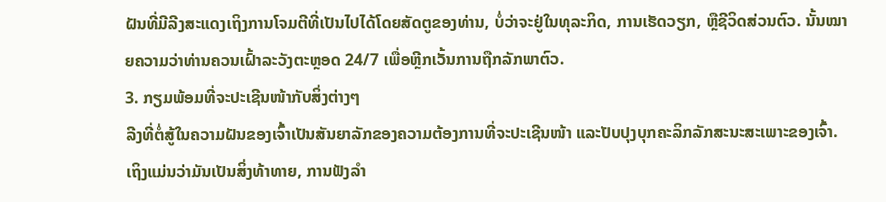ຝັນທີ່ມີລີງສະແດງເຖິງການໂຈມຕີທີ່ເປັນໄປໄດ້ໂດຍສັດຕູຂອງທ່ານ, ບໍ່ວ່າຈະຢູ່ໃນທຸລະກິດ, ການເຮັດວຽກ, ຫຼືຊີວິດສ່ວນຕົວ. ນັ້ນໝາຍຄວາມວ່າທ່ານຄວນເຝົ້າລະວັງຕະຫຼອດ 24/7 ເພື່ອຫຼີກເວັ້ນການຖືກລັກພາຕົວ.
3. ກຽມພ້ອມທີ່ຈະປະເຊີນໜ້າກັບສິ່ງຕ່າງໆ
ລີງທີ່ຕໍ່ສູ້ໃນຄວາມຝັນຂອງເຈົ້າເປັນສັນຍາລັກຂອງຄວາມຕ້ອງການທີ່ຈະປະເຊີນໜ້າ ແລະປັບປຸງບຸກຄະລິກລັກສະນະສະເພາະຂອງເຈົ້າ. ເຖິງແມ່ນວ່າມັນເປັນສິ່ງທ້າທາຍ, ການຟັງລໍາ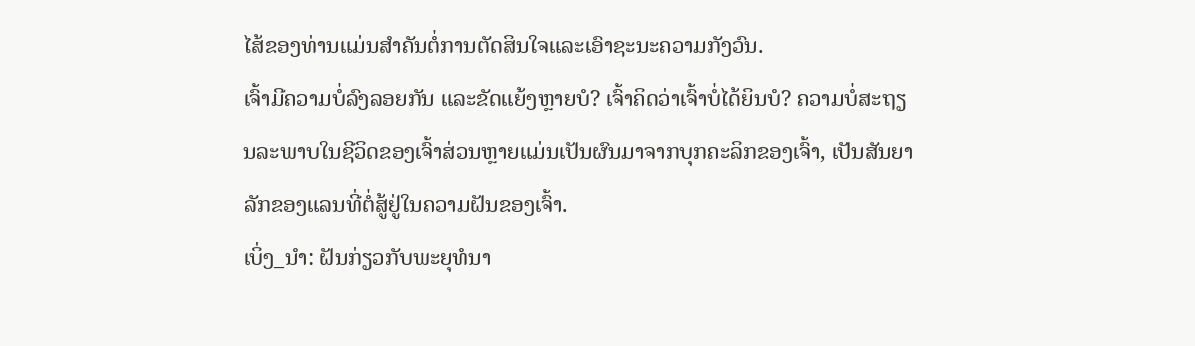ໄສ້ຂອງທ່ານແມ່ນສໍາຄັນຕໍ່ການຕັດສິນໃຈແລະເອົາຊະນະຄວາມກັງວົນ.
ເຈົ້າມີຄວາມບໍ່ລົງລອຍກັນ ແລະຂັດແຍ້ງຫຼາຍບໍ? ເຈົ້າຄິດວ່າເຈົ້າບໍ່ໄດ້ຍິນບໍ? ຄວາມບໍ່ສະຖຽນລະພາບໃນຊີວິດຂອງເຈົ້າສ່ວນຫຼາຍແມ່ນເປັນຜົນມາຈາກບຸກຄະລິກຂອງເຈົ້າ, ເປັນສັນຍາລັກຂອງແລນທີ່ຕໍ່ສູ້ຢູ່ໃນຄວາມຝັນຂອງເຈົ້າ.
ເບິ່ງ_ນຳ: ຝັນກ່ຽວກັບພະຍຸທໍນາ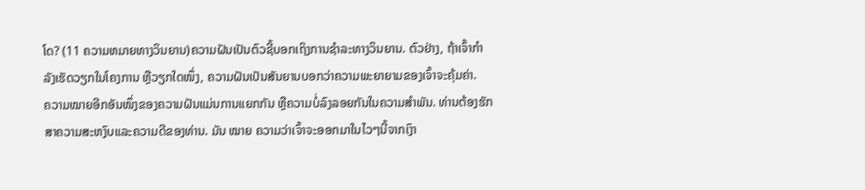ໂດ? (11 ຄວາມຫມາຍທາງວິນຍານ)ຄວາມຝັນເປັນຕົວຊີ້ບອກເຖິງການຊໍາລະທາງວິນຍານ. ຕົວຢ່າງ, ຖ້າເຈົ້າກຳລັງເຮັດວຽກໃນໂຄງການ ຫຼືວຽກໃດໜຶ່ງ, ຄວາມຝັນເປັນສັນຍານບອກວ່າຄວາມພະຍາຍາມຂອງເຈົ້າຈະຄຸ້ມຄ່າ.
ຄວາມໝາຍອີກອັນໜຶ່ງຂອງຄວາມຝັນແມ່ນການແຍກກັນ ຫຼືຄວາມບໍ່ລົງລອຍກັນໃນຄວາມສຳພັນ. ທ່ານຕ້ອງຮັກສາຄວາມສະຫງົບແລະຄວາມດີຂອງທ່ານ. ມັນ ໝາຍ ຄວາມວ່າເຈົ້າຈະອອກມາໃນໄວໆນີ້ຈາກເງົາ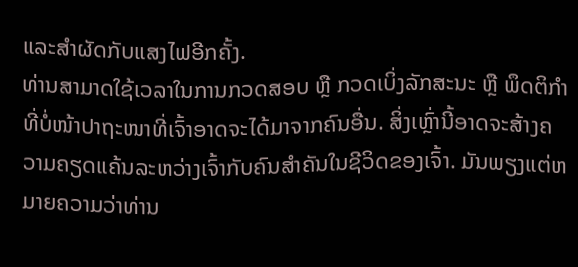ແລະສຳຜັດກັບແສງໄຟອີກຄັ້ງ.
ທ່ານສາມາດໃຊ້ເວລາໃນການກວດສອບ ຫຼື ກວດເບິ່ງລັກສະນະ ຫຼື ພຶດຕິກຳທີ່ບໍ່ໜ້າປາຖະໜາທີ່ເຈົ້າອາດຈະໄດ້ມາຈາກຄົນອື່ນ. ສິ່ງເຫຼົ່ານີ້ອາດຈະສ້າງຄວາມຄຽດແຄ້ນລະຫວ່າງເຈົ້າກັບຄົນສຳຄັນໃນຊີວິດຂອງເຈົ້າ. ມັນພຽງແຕ່ຫມາຍຄວາມວ່າທ່ານ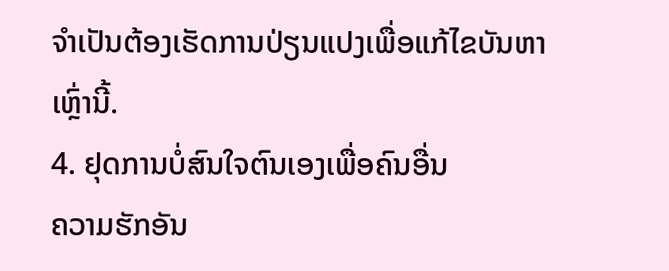ຈໍາເປັນຕ້ອງເຮັດການປ່ຽນແປງເພື່ອແກ້ໄຂບັນຫາເຫຼົ່ານີ້.
4. ຢຸດການບໍ່ສົນໃຈຕົນເອງເພື່ອຄົນອື່ນ
ຄວາມຮັກອັນ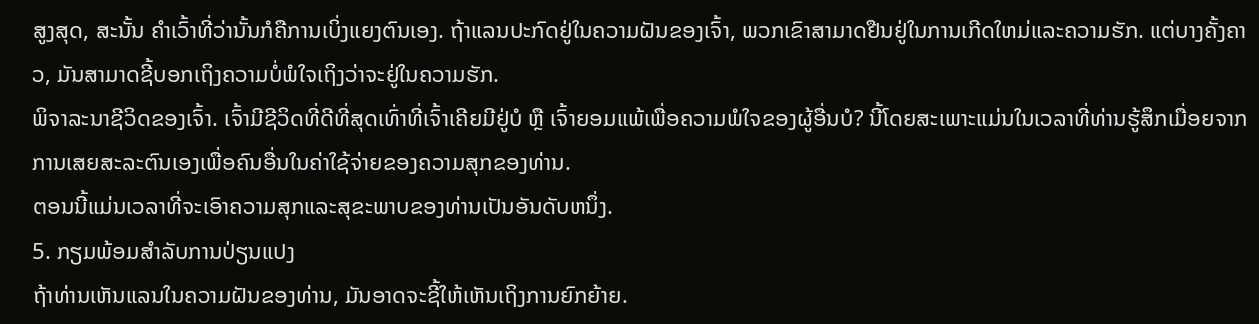ສູງສຸດ, ສະນັ້ນ ຄຳເວົ້າທີ່ວ່ານັ້ນກໍຄືການເບິ່ງແຍງຕົນເອງ. ຖ້າແລນປະກົດຢູ່ໃນຄວາມຝັນຂອງເຈົ້າ, ພວກເຂົາສາມາດຢືນຢູ່ໃນການເກີດໃຫມ່ແລະຄວາມຮັກ. ແຕ່ບາງຄັ້ງຄາວ, ມັນສາມາດຊີ້ບອກເຖິງຄວາມບໍ່ພໍໃຈເຖິງວ່າຈະຢູ່ໃນຄວາມຮັກ.
ພິຈາລະນາຊີວິດຂອງເຈົ້າ. ເຈົ້າມີຊີວິດທີ່ດີທີ່ສຸດເທົ່າທີ່ເຈົ້າເຄີຍມີຢູ່ບໍ ຫຼື ເຈົ້າຍອມແພ້ເພື່ອຄວາມພໍໃຈຂອງຜູ້ອື່ນບໍ? ນີ້ໂດຍສະເພາະແມ່ນໃນເວລາທີ່ທ່ານຮູ້ສຶກເມື່ອຍຈາກການເສຍສະລະຕົນເອງເພື່ອຄົນອື່ນໃນຄ່າໃຊ້ຈ່າຍຂອງຄວາມສຸກຂອງທ່ານ.
ຕອນນີ້ແມ່ນເວລາທີ່ຈະເອົາຄວາມສຸກແລະສຸຂະພາບຂອງທ່ານເປັນອັນດັບຫນຶ່ງ.
5. ກຽມພ້ອມສໍາລັບການປ່ຽນແປງ
ຖ້າທ່ານເຫັນແລນໃນຄວາມຝັນຂອງທ່ານ, ມັນອາດຈະຊີ້ໃຫ້ເຫັນເຖິງການຍົກຍ້າຍ.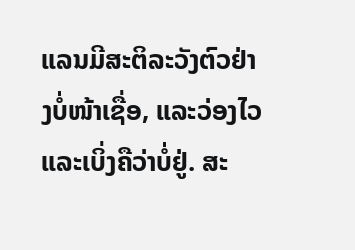ແລນມີສະຕິລະວັງຕົວຢ່າງບໍ່ໜ້າເຊື່ອ, ແລະວ່ອງໄວ ແລະເບິ່ງຄືວ່າບໍ່ຢູ່. ສະ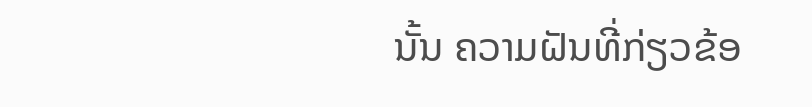ນັ້ນ ຄວາມຝັນທີ່ກ່ຽວຂ້ອ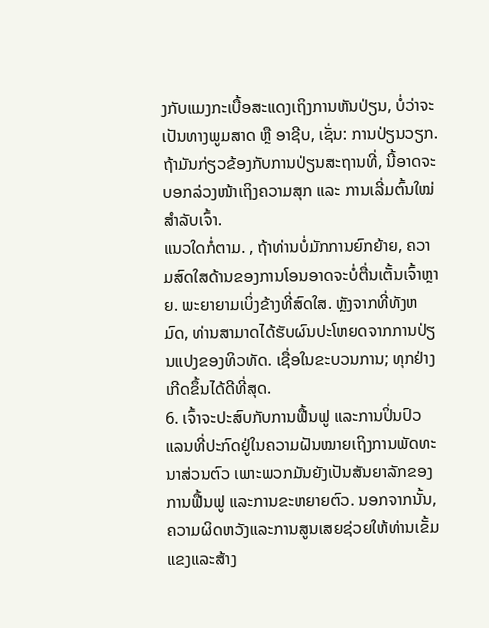ງກັບແມງກະເບື້ອສະແດງເຖິງການຫັນປ່ຽນ, ບໍ່ວ່າຈະເປັນທາງພູມສາດ ຫຼື ອາຊີບ, ເຊັ່ນ: ການປ່ຽນວຽກ.
ຖ້າມັນກ່ຽວຂ້ອງກັບການປ່ຽນສະຖານທີ່, ນີ້ອາດຈະບອກລ່ວງໜ້າເຖິງຄວາມສຸກ ແລະ ການເລີ່ມຕົ້ນໃໝ່ສຳລັບເຈົ້າ.
ແນວໃດກໍ່ຕາມ. , ຖ້າທ່ານບໍ່ມັກການຍົກຍ້າຍ, ຄວາມສົດໃສດ້ານຂອງການໂອນອາດຈະບໍ່ຕື່ນເຕັ້ນເຈົ້າຫຼາຍ. ພະຍາຍາມເບິ່ງຂ້າງທີ່ສົດໃສ. ຫຼັງຈາກທີ່ທັງຫມົດ, ທ່ານສາມາດໄດ້ຮັບຜົນປະໂຫຍດຈາກການປ່ຽນແປງຂອງທິວທັດ. ເຊື່ອໃນຂະບວນການ; ທຸກຢ່າງເກີດຂຶ້ນໄດ້ດີທີ່ສຸດ.
6. ເຈົ້າຈະປະສົບກັບການຟື້ນຟູ ແລະການປິ່ນປົວ
ແລນທີ່ປະກົດຢູ່ໃນຄວາມຝັນໝາຍເຖິງການພັດທະນາສ່ວນຕົວ ເພາະພວກມັນຍັງເປັນສັນຍາລັກຂອງການຟື້ນຟູ ແລະການຂະຫຍາຍຕົວ. ນອກຈາກນັ້ນ, ຄວາມຜິດຫວັງແລະການສູນເສຍຊ່ວຍໃຫ້ທ່ານເຂັ້ມແຂງແລະສ້າງ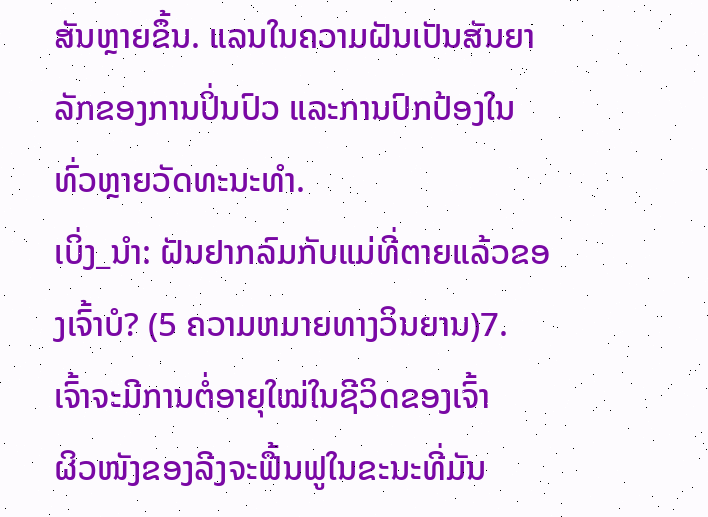ສັນຫຼາຍຂຶ້ນ. ແລນໃນຄວາມຝັນເປັນສັນຍາລັກຂອງການປິ່ນປົວ ແລະການປົກປ້ອງໃນທົ່ວຫຼາຍວັດທະນະທໍາ.
ເບິ່ງ_ນຳ: ຝັນຢາກລົມກັບແມ່ທີ່ຕາຍແລ້ວຂອງເຈົ້າບໍ? (5 ຄວາມຫມາຍທາງວິນຍານ)7. ເຈົ້າຈະມີການຕໍ່ອາຍຸໃໝ່ໃນຊີວິດຂອງເຈົ້າ
ຜິວໜັງຂອງລີງຈະຟື້ນຟູໃນຂະນະທີ່ມັນ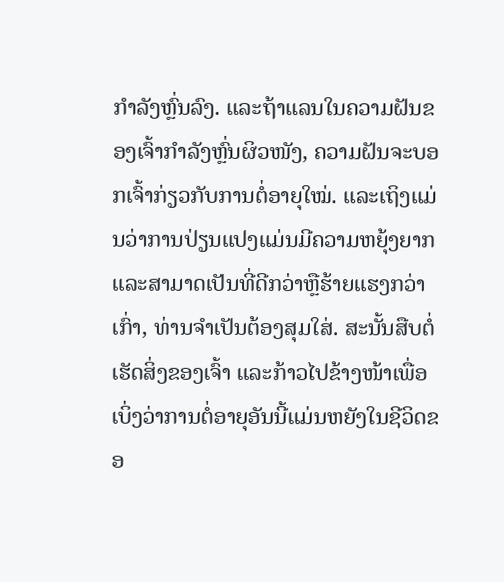ກຳລັງຫຼົ່ນລົງ. ແລະຖ້າແລນໃນຄວາມຝັນຂອງເຈົ້າກຳລັງຫຼົ່ນຜິວໜັງ, ຄວາມຝັນຈະບອກເຈົ້າກ່ຽວກັບການຕໍ່ອາຍຸໃໝ່. ແລະເຖິງແມ່ນວ່າການປ່ຽນແປງແມ່ນມີຄວາມຫຍຸ້ງຍາກແລະສາມາດເປັນທີ່ດີກວ່າຫຼືຮ້າຍແຮງກວ່າເກົ່າ, ທ່ານຈໍາເປັນຕ້ອງສຸມໃສ່. ສະນັ້ນສືບຕໍ່ເຮັດສິ່ງຂອງເຈົ້າ ແລະກ້າວໄປຂ້າງໜ້າເພື່ອເບິ່ງວ່າການຕໍ່ອາຍຸອັນນີ້ແມ່ນຫຍັງໃນຊີວິດຂອ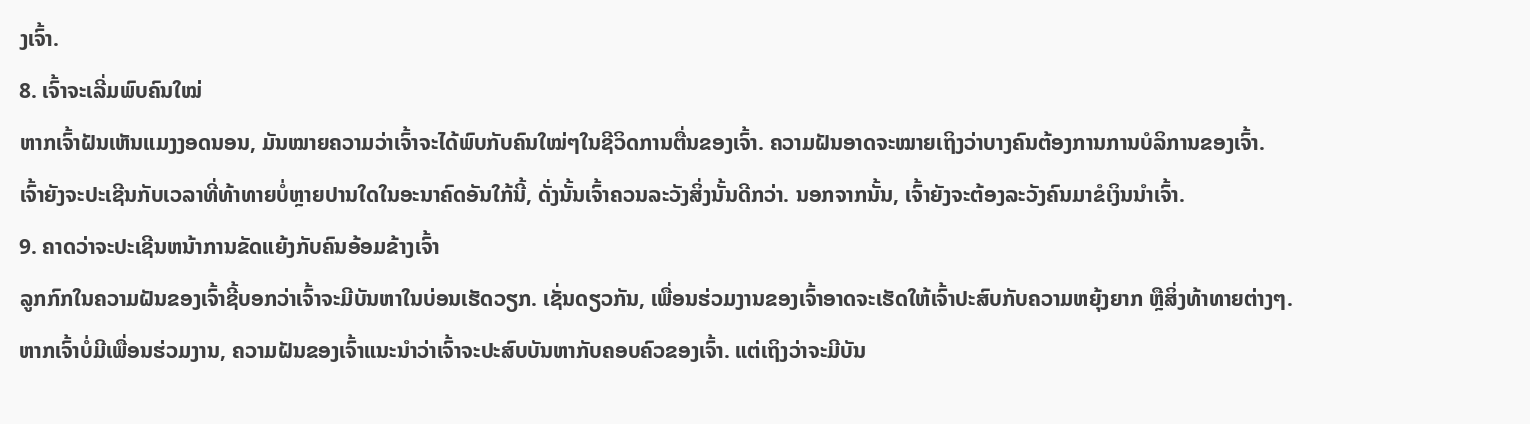ງເຈົ້າ.
8. ເຈົ້າຈະເລີ່ມພົບຄົນໃໝ່
ຫາກເຈົ້າຝັນເຫັນແມງງອດນອນ, ມັນໝາຍຄວາມວ່າເຈົ້າຈະໄດ້ພົບກັບຄົນໃໝ່ໆໃນຊີວິດການຕື່ນຂອງເຈົ້າ. ຄວາມຝັນອາດຈະໝາຍເຖິງວ່າບາງຄົນຕ້ອງການການບໍລິການຂອງເຈົ້າ.
ເຈົ້າຍັງຈະປະເຊີນກັບເວລາທີ່ທ້າທາຍບໍ່ຫຼາຍປານໃດໃນອະນາຄົດອັນໃກ້ນີ້, ດັ່ງນັ້ນເຈົ້າຄວນລະວັງສິ່ງນັ້ນດີກວ່າ. ນອກຈາກນັ້ນ, ເຈົ້າຍັງຈະຕ້ອງລະວັງຄົນມາຂໍເງິນນຳເຈົ້າ.
9. ຄາດວ່າຈະປະເຊີນຫນ້າການຂັດແຍ້ງກັບຄົນອ້ອມຂ້າງເຈົ້າ
ລູກກົກໃນຄວາມຝັນຂອງເຈົ້າຊີ້ບອກວ່າເຈົ້າຈະມີບັນຫາໃນບ່ອນເຮັດວຽກ. ເຊັ່ນດຽວກັນ, ເພື່ອນຮ່ວມງານຂອງເຈົ້າອາດຈະເຮັດໃຫ້ເຈົ້າປະສົບກັບຄວາມຫຍຸ້ງຍາກ ຫຼືສິ່ງທ້າທາຍຕ່າງໆ.
ຫາກເຈົ້າບໍ່ມີເພື່ອນຮ່ວມງານ, ຄວາມຝັນຂອງເຈົ້າແນະນຳວ່າເຈົ້າຈະປະສົບບັນຫາກັບຄອບຄົວຂອງເຈົ້າ. ແຕ່ເຖິງວ່າຈະມີບັນ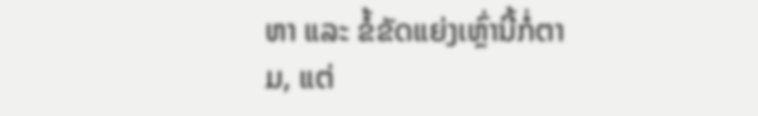ຫາ ແລະ ຂໍ້ຂັດແຍ່ງເຫຼົ່ານີ້ກໍ່ຕາມ, ແຕ່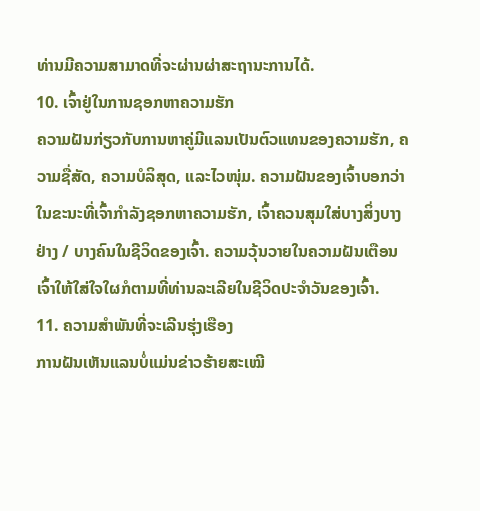ທ່ານມີຄວາມສາມາດທີ່ຈະຜ່ານຜ່າສະຖານະການໄດ້.
10. ເຈົ້າຢູ່ໃນການຊອກຫາຄວາມຮັກ
ຄວາມຝັນກ່ຽວກັບການຫາຄູ່ມີແລນເປັນຕົວແທນຂອງຄວາມຮັກ, ຄວາມຊື່ສັດ, ຄວາມບໍລິສຸດ, ແລະໄວໜຸ່ມ. ຄວາມຝັນຂອງເຈົ້າບອກວ່າໃນຂະນະທີ່ເຈົ້າກໍາລັງຊອກຫາຄວາມຮັກ, ເຈົ້າຄວນສຸມໃສ່ບາງສິ່ງບາງຢ່າງ / ບາງຄົນໃນຊີວິດຂອງເຈົ້າ. ຄວາມວຸ້ນວາຍໃນຄວາມຝັນເຕືອນເຈົ້າໃຫ້ໃສ່ໃຈໃຜກໍຕາມທີ່ທ່ານລະເລີຍໃນຊີວິດປະຈຳວັນຂອງເຈົ້າ.
11. ຄວາມສຳພັນທີ່ຈະເລີນຮຸ່ງເຮືອງ
ການຝັນເຫັນແລນບໍ່ແມ່ນຂ່າວຮ້າຍສະເໝີ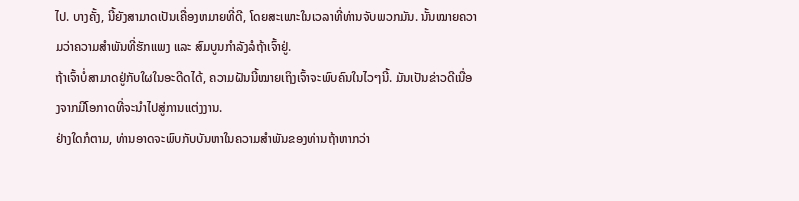ໄປ. ບາງຄັ້ງ, ນີ້ຍັງສາມາດເປັນເຄື່ອງຫມາຍທີ່ດີ, ໂດຍສະເພາະໃນເວລາທີ່ທ່ານຈັບພວກມັນ. ນັ້ນໝາຍຄວາມວ່າຄວາມສຳພັນທີ່ຮັກແພງ ແລະ ສົມບູນກຳລັງລໍຖ້າເຈົ້າຢູ່.
ຖ້າເຈົ້າບໍ່ສາມາດຢູ່ກັບໃຜໃນອະດີດໄດ້, ຄວາມຝັນນີ້ໝາຍເຖິງເຈົ້າຈະພົບຄົນໃນໄວໆນີ້. ມັນເປັນຂ່າວດີເນື່ອງຈາກມີໂອກາດທີ່ຈະນໍາໄປສູ່ການແຕ່ງງານ.
ຢ່າງໃດກໍຕາມ, ທ່ານອາດຈະພົບກັບບັນຫາໃນຄວາມສໍາພັນຂອງທ່ານຖ້າຫາກວ່າ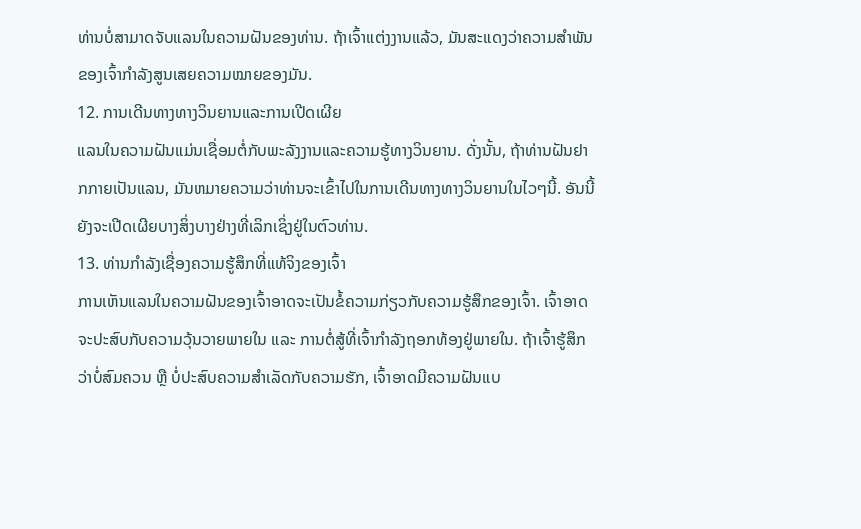ທ່ານບໍ່ສາມາດຈັບແລນໃນຄວາມຝັນຂອງທ່ານ. ຖ້າເຈົ້າແຕ່ງງານແລ້ວ, ມັນສະແດງວ່າຄວາມສຳພັນຂອງເຈົ້າກຳລັງສູນເສຍຄວາມໝາຍຂອງມັນ.
12. ການເດີນທາງທາງວິນຍານແລະການເປີດເຜີຍ
ແລນໃນຄວາມຝັນແມ່ນເຊື່ອມຕໍ່ກັບພະລັງງານແລະຄວາມຮູ້ທາງວິນຍານ. ດັ່ງນັ້ນ, ຖ້າທ່ານຝັນຢາກກາຍເປັນແລນ, ມັນຫມາຍຄວາມວ່າທ່ານຈະເຂົ້າໄປໃນການເດີນທາງທາງວິນຍານໃນໄວໆນີ້. ອັນນີ້ຍັງຈະເປີດເຜີຍບາງສິ່ງບາງຢ່າງທີ່ເລິກເຊິ່ງຢູ່ໃນຕົວທ່ານ.
13. ທ່ານກໍາລັງເຊື່ອງຄວາມຮູ້ສຶກທີ່ແທ້ຈິງຂອງເຈົ້າ
ການເຫັນແລນໃນຄວາມຝັນຂອງເຈົ້າອາດຈະເປັນຂໍ້ຄວາມກ່ຽວກັບຄວາມຮູ້ສຶກຂອງເຈົ້າ. ເຈົ້າອາດຈະປະສົບກັບຄວາມວຸ້ນວາຍພາຍໃນ ແລະ ການຕໍ່ສູ້ທີ່ເຈົ້າກຳລັງຖອກທ້ອງຢູ່ພາຍໃນ. ຖ້າເຈົ້າຮູ້ສຶກວ່າບໍ່ສົມຄວນ ຫຼື ບໍ່ປະສົບຄວາມສຳເລັດກັບຄວາມຮັກ, ເຈົ້າອາດມີຄວາມຝັນແບ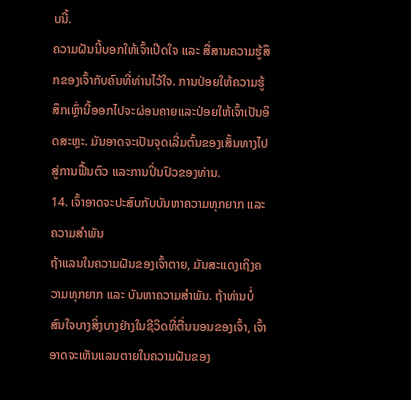ບນີ້.
ຄວາມຝັນນີ້ບອກໃຫ້ເຈົ້າເປີດໃຈ ແລະ ສື່ສານຄວາມຮູ້ສຶກຂອງເຈົ້າກັບຄົນທີ່ທ່ານໄວ້ໃຈ. ການປ່ອຍໃຫ້ຄວາມຮູ້ສຶກເຫຼົ່ານີ້ອອກໄປຈະຜ່ອນຄາຍແລະປ່ອຍໃຫ້ເຈົ້າເປັນອິດສະຫຼະ. ມັນອາດຈະເປັນຈຸດເລີ່ມຕົ້ນຂອງເສັ້ນທາງໄປສູ່ການຟື້ນຕົວ ແລະການປິ່ນປົວຂອງທ່ານ.
14. ເຈົ້າອາດຈະປະສົບກັບບັນຫາຄວາມທຸກຍາກ ແລະ ຄວາມສຳພັນ
ຖ້າແລນໃນຄວາມຝັນຂອງເຈົ້າຕາຍ, ມັນສະແດງເຖິງຄວາມທຸກຍາກ ແລະ ບັນຫາຄວາມສຳພັນ. ຖ້າທ່ານບໍ່ສົນໃຈບາງສິ່ງບາງຢ່າງໃນຊີວິດທີ່ຕື່ນນອນຂອງເຈົ້າ, ເຈົ້າອາດຈະເຫັນແລນຕາຍໃນຄວາມຝັນຂອງ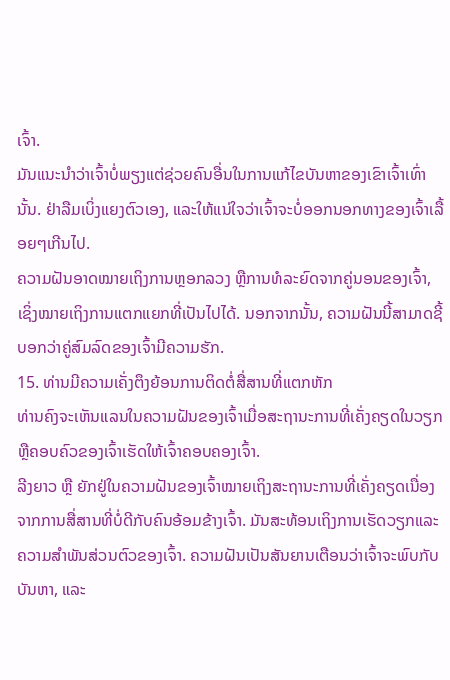ເຈົ້າ.
ມັນແນະນໍາວ່າເຈົ້າບໍ່ພຽງແຕ່ຊ່ວຍຄົນອື່ນໃນການແກ້ໄຂບັນຫາຂອງເຂົາເຈົ້າເທົ່ານັ້ນ. ຢ່າລືມເບິ່ງແຍງຕົວເອງ, ແລະໃຫ້ແນ່ໃຈວ່າເຈົ້າຈະບໍ່ອອກນອກທາງຂອງເຈົ້າເລື້ອຍໆເກີນໄປ.
ຄວາມຝັນອາດໝາຍເຖິງການຫຼອກລວງ ຫຼືການທໍລະຍົດຈາກຄູ່ນອນຂອງເຈົ້າ, ເຊິ່ງໝາຍເຖິງການແຕກແຍກທີ່ເປັນໄປໄດ້. ນອກຈາກນັ້ນ, ຄວາມຝັນນີ້ສາມາດຊີ້ບອກວ່າຄູ່ສົມລົດຂອງເຈົ້າມີຄວາມຮັກ.
15. ທ່ານມີຄວາມເຄັ່ງຕຶງຍ້ອນການຕິດຕໍ່ສື່ສານທີ່ແຕກຫັກ
ທ່ານຄົງຈະເຫັນແລນໃນຄວາມຝັນຂອງເຈົ້າເມື່ອສະຖານະການທີ່ເຄັ່ງຄຽດໃນວຽກ ຫຼືຄອບຄົວຂອງເຈົ້າເຮັດໃຫ້ເຈົ້າຄອບຄອງເຈົ້າ.
ລີງຍາວ ຫຼື ຍັກຢູ່ໃນຄວາມຝັນຂອງເຈົ້າໝາຍເຖິງສະຖານະການທີ່ເຄັ່ງຄຽດເນື່ອງຈາກການສື່ສານທີ່ບໍ່ດີກັບຄົນອ້ອມຂ້າງເຈົ້າ. ມັນສະທ້ອນເຖິງການເຮັດວຽກແລະຄວາມສໍາພັນສ່ວນຕົວຂອງເຈົ້າ. ຄວາມຝັນເປັນສັນຍານເຕືອນວ່າເຈົ້າຈະພົບກັບບັນຫາ, ແລະ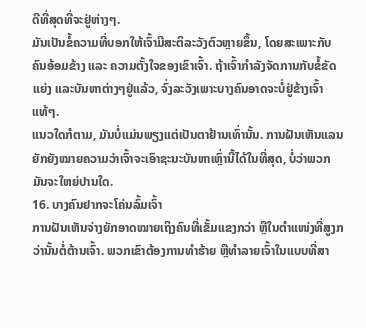ດີທີ່ສຸດທີ່ຈະຢູ່ຫ່າງໆ.
ມັນເປັນຂໍ້ຄວາມທີ່ບອກໃຫ້ເຈົ້າມີສະຕິລະວັງຕົວຫຼາຍຂຶ້ນ, ໂດຍສະເພາະກັບຄົນອ້ອມຂ້າງ ແລະ ຄວາມຕັ້ງໃຈຂອງເຂົາເຈົ້າ. ຖ້າເຈົ້າກຳລັງຈັດການກັບຂໍ້ຂັດແຍ່ງ ແລະບັນຫາຕ່າງໆຢູ່ແລ້ວ, ຈົ່ງລະວັງເພາະບາງຄົນອາດຈະບໍ່ຢູ່ຂ້າງເຈົ້າແທ້ໆ.
ແນວໃດກໍຕາມ, ມັນບໍ່ແມ່ນພຽງແຕ່ເປັນຕາຢ້ານເທົ່ານັ້ນ. ການຝັນເຫັນແລນຍັກຍັງໝາຍຄວາມວ່າເຈົ້າຈະເອົາຊະນະບັນຫາເຫຼົ່ານີ້ໄດ້ໃນທີ່ສຸດ, ບໍ່ວ່າພວກມັນຈະໃຫຍ່ປານໃດ.
16. ບາງຄົນຢາກຈະໂຄ່ນລົ້ມເຈົ້າ
ການຝັນເຫັນຈ່າງຍັກອາດໝາຍເຖິງຄົນທີ່ເຂັ້ມແຂງກວ່າ ຫຼືໃນຕຳແໜ່ງທີ່ສູງກວ່ານັ້ນຕໍ່ຕ້ານເຈົ້າ. ພວກເຂົາຕ້ອງການທຳຮ້າຍ ຫຼືທຳລາຍເຈົ້າໃນແບບທີ່ສາ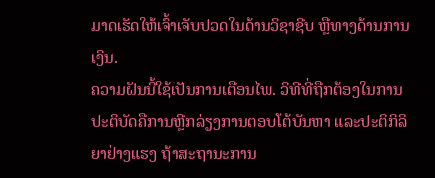ມາດເຮັດໃຫ້ເຈົ້າເຈັບປວດໃນດ້ານວິຊາຊີບ ຫຼືທາງດ້ານການເງິນ.
ຄວາມຝັນນີ້ໃຊ້ເປັນການເຕືອນໄພ. ວິທີທີ່ຖືກຕ້ອງໃນການປະຕິບັດຄືການຫຼີກລ່ຽງການຕອບໂຕ້ບັນຫາ ແລະປະຕິກິລິຍາຢ່າງແຮງ ຖ້າສະຖານະການ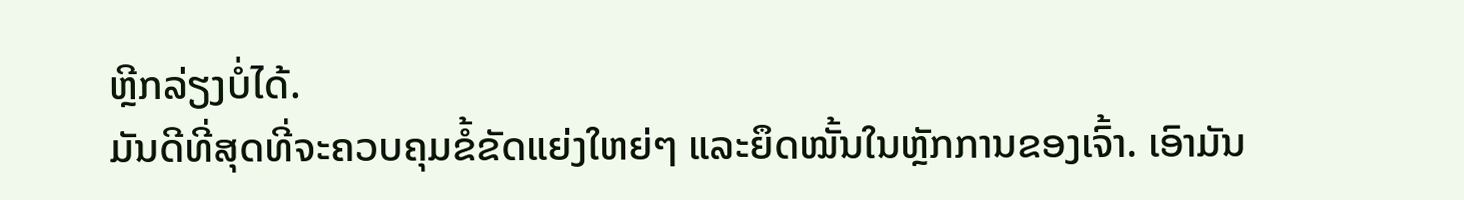ຫຼີກລ່ຽງບໍ່ໄດ້.
ມັນດີທີ່ສຸດທີ່ຈະຄວບຄຸມຂໍ້ຂັດແຍ່ງໃຫຍ່ໆ ແລະຍຶດໝັ້ນໃນຫຼັກການຂອງເຈົ້າ. ເອົາມັນ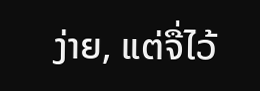ງ່າຍ, ແຕ່ຈື່ໄວ້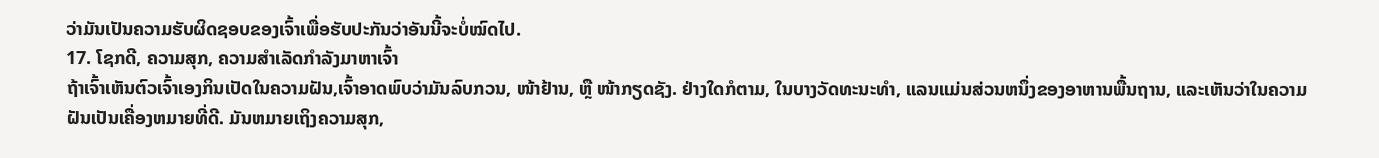ວ່າມັນເປັນຄວາມຮັບຜິດຊອບຂອງເຈົ້າເພື່ອຮັບປະກັນວ່າອັນນີ້ຈະບໍ່ໝົດໄປ.
17. ໂຊກດີ, ຄວາມສຸກ, ຄວາມສຳເລັດກຳລັງມາຫາເຈົ້າ
ຖ້າເຈົ້າເຫັນຕົວເຈົ້າເອງກິນເປັດໃນຄວາມຝັນ,ເຈົ້າອາດພົບວ່າມັນລົບກວນ, ໜ້າຢ້ານ, ຫຼື ໜ້າກຽດຊັງ. ຢ່າງໃດກໍຕາມ, ໃນບາງວັດທະນະທໍາ, ແລນແມ່ນສ່ວນຫນຶ່ງຂອງອາຫານພື້ນຖານ, ແລະເຫັນວ່າໃນຄວາມຝັນເປັນເຄື່ອງຫມາຍທີ່ດີ. ມັນຫມາຍເຖິງຄວາມສຸກ,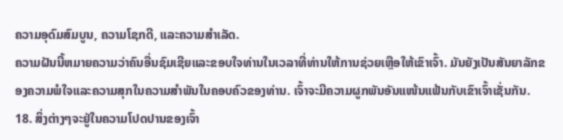ຄວາມອຸດົມສົມບູນ, ຄວາມໂຊກດີ, ແລະຄວາມສໍາເລັດ.
ຄວາມຝັນນີ້ຫມາຍຄວາມວ່າຄົນອື່ນຊົມເຊີຍແລະຂອບໃຈທ່ານໃນເວລາທີ່ທ່ານໃຫ້ການຊ່ວຍເຫຼືອໃຫ້ເຂົາເຈົ້າ. ມັນຍັງເປັນສັນຍາລັກຂອງຄວາມພໍໃຈແລະຄວາມສຸກໃນຄວາມສໍາພັນໃນຄອບຄົວຂອງທ່ານ. ເຈົ້າຈະມີຄວາມຜູກພັນອັນແໜ້ນແຟ້ນກັບເຂົາເຈົ້າເຊັ່ນກັນ.
18. ສິ່ງຕ່າງໆຈະຢູ່ໃນຄວາມໂປດປານຂອງເຈົ້າ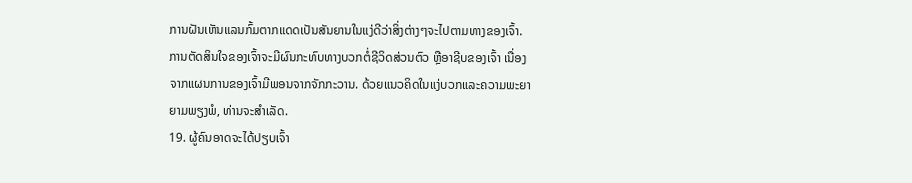ການຝັນເຫັນແລນກົ້ມຕາກແດດເປັນສັນຍານໃນແງ່ດີວ່າສິ່ງຕ່າງໆຈະໄປຕາມທາງຂອງເຈົ້າ. ການຕັດສິນໃຈຂອງເຈົ້າຈະມີຜົນກະທົບທາງບວກຕໍ່ຊີວິດສ່ວນຕົວ ຫຼືອາຊີບຂອງເຈົ້າ ເນື່ອງຈາກແຜນການຂອງເຈົ້າມີພອນຈາກຈັກກະວານ. ດ້ວຍແນວຄິດໃນແງ່ບວກແລະຄວາມພະຍາຍາມພຽງພໍ, ທ່ານຈະສໍາເລັດ.
19. ຜູ້ຄົນອາດຈະໄດ້ປຽບເຈົ້າ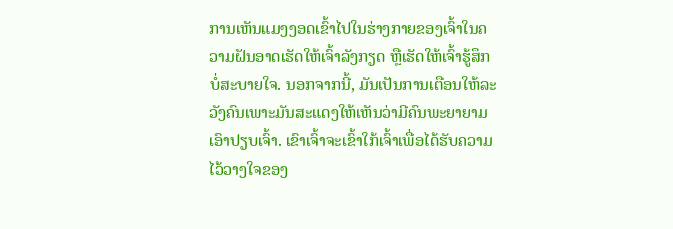ການເຫັນແມງງອດເຂົ້າໄປໃນຮ່າງກາຍຂອງເຈົ້າໃນຄວາມຝັນອາດເຮັດໃຫ້ເຈົ້າລັງກຽດ ຫຼືເຮັດໃຫ້ເຈົ້າຮູ້ສຶກບໍ່ສະບາຍໃຈ. ນອກຈາກນີ້, ມັນເປັນການເຕືອນໃຫ້ລະວັງຄົນເພາະມັນສະແດງໃຫ້ເຫັນວ່າມີຄົນພະຍາຍາມເອົາປຽບເຈົ້າ. ເຂົາເຈົ້າຈະເຂົ້າໃກ້ເຈົ້າເພື່ອໄດ້ຮັບຄວາມໄວ້ວາງໃຈຂອງ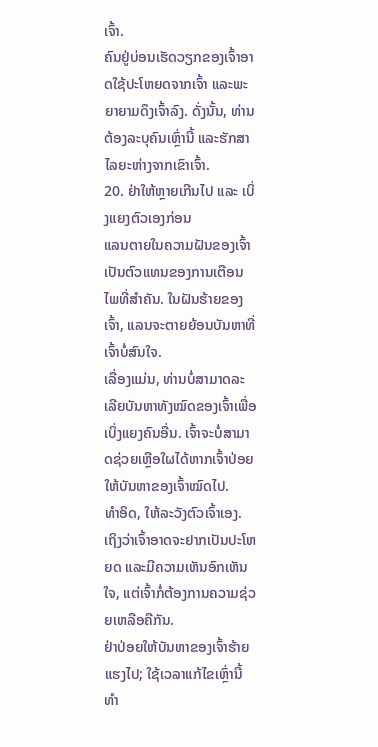ເຈົ້າ.
ຄົນຢູ່ບ່ອນເຮັດວຽກຂອງເຈົ້າອາດໃຊ້ປະໂຫຍດຈາກເຈົ້າ ແລະພະຍາຍາມດຶງເຈົ້າລົງ. ດັ່ງນັ້ນ, ທ່ານຕ້ອງລະບຸຄົນເຫຼົ່ານີ້ ແລະຮັກສາໄລຍະຫ່າງຈາກເຂົາເຈົ້າ.
20. ຢ່າໃຫ້ຫຼາຍເກີນໄປ ແລະ ເບິ່ງແຍງຕົວເອງກ່ອນ
ແລນຕາຍໃນຄວາມຝັນຂອງເຈົ້າເປັນຕົວແທນຂອງການເຕືອນໄພທີ່ສໍາຄັນ. ໃນຝັນຮ້າຍຂອງເຈົ້າ, ແລນຈະຕາຍຍ້ອນບັນຫາທີ່ເຈົ້າບໍ່ສົນໃຈ.
ເລື່ອງແມ່ນ, ທ່ານບໍ່ສາມາດລະເລີຍບັນຫາທັງໝົດຂອງເຈົ້າເພື່ອເບິ່ງແຍງຄົນອື່ນ. ເຈົ້າຈະບໍ່ສາມາດຊ່ວຍເຫຼືອໃຜໄດ້ຫາກເຈົ້າປ່ອຍໃຫ້ບັນຫາຂອງເຈົ້າໝົດໄປ.
ທຳອິດ, ໃຫ້ລະວັງຕົວເຈົ້າເອງ. ເຖິງວ່າເຈົ້າອາດຈະຢາກເປັນປະໂຫຍດ ແລະມີຄວາມເຫັນອົກເຫັນໃຈ, ແຕ່ເຈົ້າກໍ່ຕ້ອງການຄວາມຊ່ວຍເຫລືອຄືກັນ.
ຢ່າປ່ອຍໃຫ້ບັນຫາຂອງເຈົ້າຮ້າຍແຮງໄປ; ໃຊ້ເວລາແກ້ໄຂເຫຼົ່ານີ້ທໍາ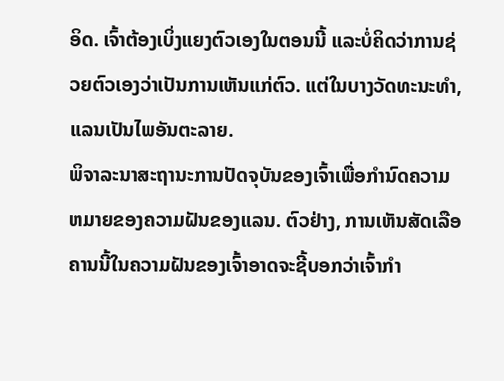ອິດ. ເຈົ້າຕ້ອງເບິ່ງແຍງຕົວເອງໃນຕອນນີ້ ແລະບໍ່ຄິດວ່າການຊ່ວຍຕົວເອງວ່າເປັນການເຫັນແກ່ຕົວ. ແຕ່ໃນບາງວັດທະນະທໍາ, ແລນເປັນໄພອັນຕະລາຍ.
ພິຈາລະນາສະຖານະການປັດຈຸບັນຂອງເຈົ້າເພື່ອກໍານົດຄວາມຫມາຍຂອງຄວາມຝັນຂອງແລນ. ຕົວຢ່າງ, ການເຫັນສັດເລືອຄານນີ້ໃນຄວາມຝັນຂອງເຈົ້າອາດຈະຊີ້ບອກວ່າເຈົ້າກຳ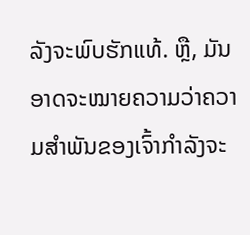ລັງຈະພົບຮັກແທ້. ຫຼື, ມັນອາດຈະໝາຍຄວາມວ່າຄວາມສຳພັນຂອງເຈົ້າກຳລັງຈະ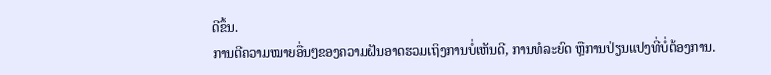ດີຂຶ້ນ.
ການຕີຄວາມໝາຍອື່ນໆຂອງຄວາມຝັນອາດຮວມເຖິງການບໍ່ເຫັນດີ, ການທໍລະຍົດ ຫຼືການປ່ຽນແປງທີ່ບໍ່ຕ້ອງການ.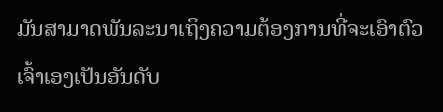ມັນສາມາດພັນລະນາເຖິງຄວາມຕ້ອງການທີ່ຈະເອົາຕົວເຈົ້າເອງເປັນອັນດັບ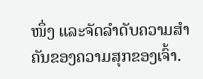ໜຶ່ງ ແລະຈັດລຳດັບຄວາມສຳຄັນຂອງຄວາມສຸກຂອງເຈົ້າ.